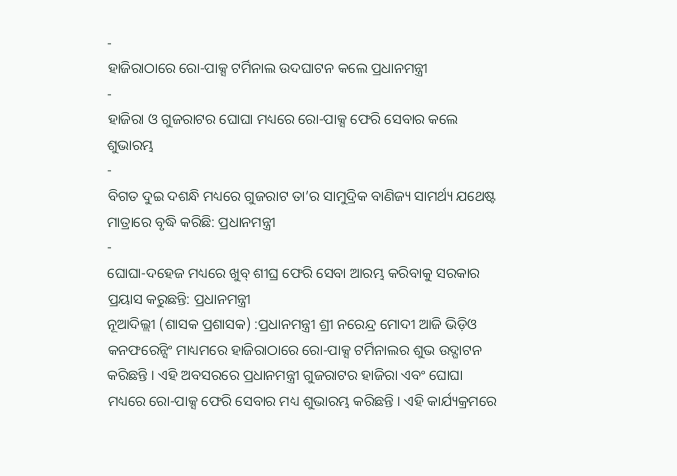-
ହାଜିରାଠାରେ ରୋ-ପାକ୍ସ ଟର୍ମିନାଲ ଉଦଘାଟନ କଲେ ପ୍ରଧାନମନ୍ତ୍ରୀ
-
ହାଜିରା ଓ ଗୁଜରାଟର ଘୋଘା ମଧ୍ୟରେ ରୋ-ପାକ୍ସ ଫେରି ସେବାର କଲେ ଶୁଭାରମ୍ଭ
-
ବିଗତ ଦୁଇ ଦଶନ୍ଧି ମଧ୍ୟରେ ଗୁଜରାଟ ତା’ର ସାମୁଦ୍ରିକ ବାଣିଜ୍ୟ ସାମର୍ଥ୍ୟ ଯଥେଷ୍ଟ ମାତ୍ରାରେ ବୃଦ୍ଧି କରିଛି: ପ୍ରଧାନମନ୍ତ୍ରୀ
-
ଘୋଘା-ଦହେଜ ମଧ୍ୟରେ ଖୁବ୍ ଶୀଘ୍ର ଫେରି ସେବା ଆରମ୍ଭ କରିବାକୁ ସରକାର ପ୍ରୟାସ କରୁଛନ୍ତି: ପ୍ରଧାନମନ୍ତ୍ରୀ
ନୂଆଦିଲ୍ଲୀ (ଶାସକ ପ୍ରଶାସକ) :ପ୍ରଧାନମନ୍ତ୍ରୀ ଶ୍ରୀ ନରେନ୍ଦ୍ର ମୋଦୀ ଆଜି ଭିଡ଼ିଓ କନଫରେନ୍ସିଂ ମାଧ୍ୟମରେ ହାଜିରାଠାରେ ରୋ-ପାକ୍ସ ଟର୍ମିନାଲର ଶୁଭ ଉଦ୍ଘାଟନ କରିଛନ୍ତି । ଏହି ଅବସରରେ ପ୍ରଧାନମନ୍ତ୍ରୀ ଗୁଜରାଟର ହାଜିରା ଏବଂ ଘୋଘା ମଧ୍ୟରେ ରୋ-ପାକ୍ସ ଫେରି ସେବାର ମଧ୍ୟ ଶୁଭାରମ୍ଭ କରିଛନ୍ତି । ଏହି କାର୍ଯ୍ୟକ୍ରମରେ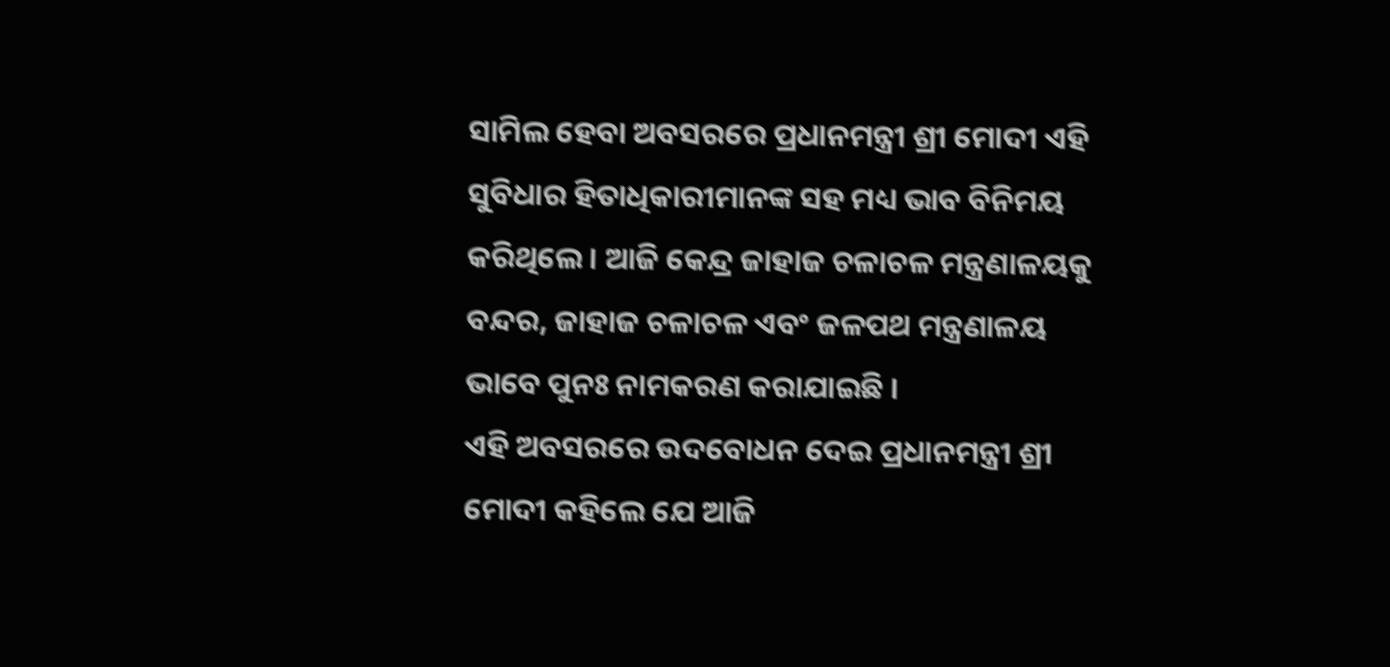ସାମିଲ ହେବା ଅବସରରେ ପ୍ରଧାନମନ୍ତ୍ରୀ ଶ୍ରୀ ମୋଦୀ ଏହି ସୁବିଧାର ହିତାଧିକାରୀମାନଙ୍କ ସହ ମଧ୍ୟ ଭାବ ବିନିମୟ କରିଥିଲେ । ଆଜି କେନ୍ଦ୍ର ଜାହାଜ ଚଳାଚଳ ମନ୍ତ୍ରଣାଳୟକୁ ବନ୍ଦର, ଜାହାଜ ଚଳାଚଳ ଏବଂ ଜଳପଥ ମନ୍ତ୍ରଣାଳୟ ଭାବେ ପୁନଃ ନାମକରଣ କରାଯାଇଛି ।
ଏହି ଅବସରରେ ଉଦବୋଧନ ଦେଇ ପ୍ରଧାନମନ୍ତ୍ରୀ ଶ୍ରୀ ମୋଦୀ କହିଲେ ଯେ ଆଜି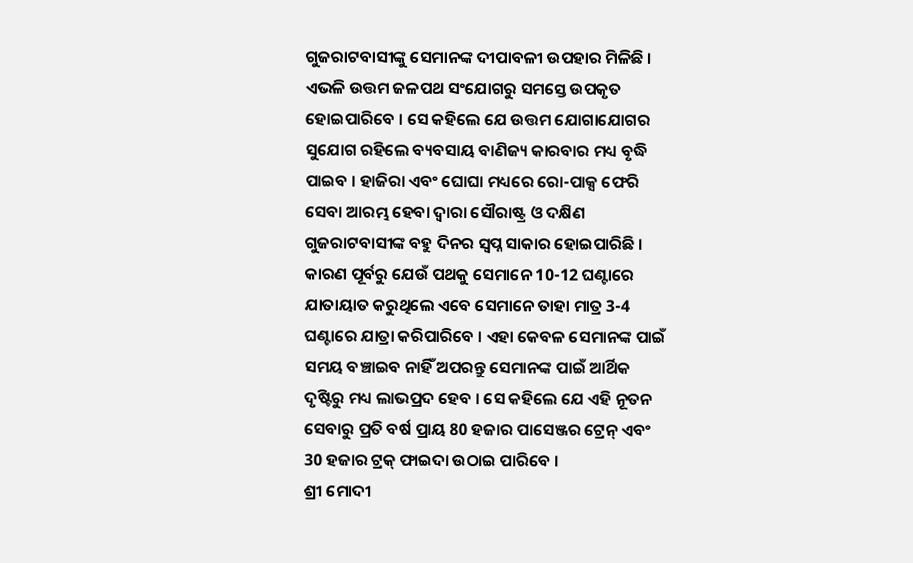ଗୁଜରାଟବାସୀଙ୍କୁ ସେମାନଙ୍କ ଦୀପାବଳୀ ଉପହାର ମିଳିଛି । ଏଭଳି ଉତ୍ତମ ଜଳପଥ ସଂଯୋଗରୁ ସମସ୍ତେ ଉପକୃତ ହୋଇପାରିବେ । ସେ କହିଲେ ଯେ ଉତ୍ତମ ଯୋଗାଯୋଗର ସୁଯୋଗ ରହିଲେ ବ୍ୟବସାୟ ବାଣିଜ୍ୟ କାରବାର ମଧ୍ୟ ବୃଦ୍ଧି ପାଇବ । ହାଜିରା ଏବଂ ଘୋଘା ମଧ୍ୟରେ ରୋ-ପାକ୍ସ ଫେରି ସେବା ଆରମ୍ଭ ହେବା ଦ୍ୱାରା ସୌରାଷ୍ଟ୍ର ଓ ଦକ୍ଷିଣ ଗୁଜରାଟବାସୀଙ୍କ ବହୁ ଦିନର ସ୍ୱପ୍ନ ସାକାର ହୋଇପାରିଛି । କାରଣ ପୂର୍ବରୁ ଯେଉଁ ପଥକୁ ସେମାନେ 10-12 ଘଣ୍ଟାରେ ଯାତାୟାତ କରୁଥିଲେ ଏବେ ସେମାନେ ତାହା ମାତ୍ର 3-4 ଘଣ୍ଟାରେ ଯାତ୍ରା କରିପାରିବେ । ଏହା କେବଳ ସେମାନଙ୍କ ପାଇଁ ସମୟ ବଞ୍ଚାଇବ ନାହିଁ ଅପରନ୍ତୁ ସେମାନଙ୍କ ପାଇଁ ଆର୍ଥିକ ଦୃଷ୍ଟିରୁ ମଧ୍ୟ ଲାଭପ୍ରଦ ହେବ । ସେ କହିଲେ ଯେ ଏହି ନୂତନ ସେବାରୁ ପ୍ରତି ବର୍ଷ ପ୍ରାୟ 80 ହଜାର ପାସେଞ୍ଜର ଟ୍ରେନ୍ ଏବଂ 30 ହଜାର ଟ୍ରକ୍ ଫାଇଦା ଉଠାଇ ପାରିବେ ।
ଶ୍ରୀ ମୋଦୀ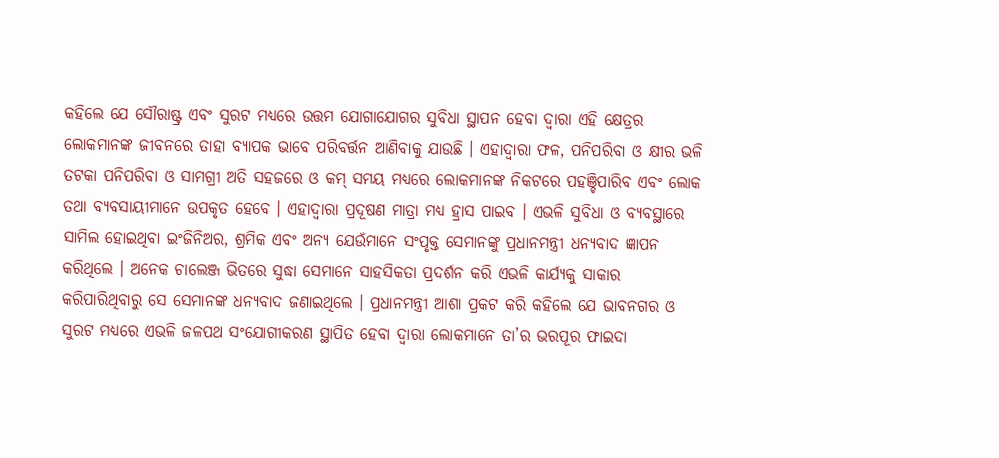କହିଲେ ଯେ ସୌରାଷ୍ଟ୍ର ଏବଂ ସୁରଟ ମଧ୍ୟରେ ଉତ୍ତମ ଯୋଗାଯୋଗର ସୁବିଧା ସ୍ଥାପନ ହେବା ଦ୍ୱାରା ଏହି କ୍ଷେତ୍ରର ଲୋକମାନଙ୍କ ଜୀବନରେ ତାହା ବ୍ୟାପକ ଭାବେ ପରିବର୍ତ୍ତନ ଆଣିବାକୁ ଯାଉଛି । ଏହାଦ୍ୱାରା ଫଳ, ପନିପରିବା ଓ କ୍ଷୀର ଭଳି ତଟକା ପନିପରିବା ଓ ସାମଗ୍ରୀ ଅତି ସହଜରେ ଓ କମ୍ ସମୟ ମଧ୍ୟରେ ଲୋକମାନଙ୍କ ନିକଟରେ ପହଞ୍ଚିପାରିବ ଏବଂ ଲୋକ ତଥା ବ୍ୟବସାୟୀମାନେ ଉପକୃତ ହେବେ । ଏହାଦ୍ୱାରା ପ୍ରଦୂଷଣ ମାତ୍ରା ମଧ୍ୟ ହ୍ରାସ ପାଇବ । ଏଭଳି ସୁବିଧା ଓ ବ୍ୟବସ୍ଥାରେ ସାମିଲ ହୋଇଥିବା ଇଂଜିନିଅର, ଶ୍ରମିକ ଏବଂ ଅନ୍ୟ ଯେଉଁମାନେ ସଂପୃକ୍ତ ସେମାନଙ୍କୁ ପ୍ରଧାନମନ୍ତ୍ରୀ ଧନ୍ୟବାଦ ଜ୍ଞାପନ କରିଥିଲେ । ଅନେକ ଚାଲେଞ୍ଜ ଭିତରେ ସୁଦ୍ଧା ସେମାନେ ସାହସିକତା ପ୍ରଦର୍ଶନ କରି ଏଭଳି କାର୍ଯ୍ୟକୁ ସାକାର କରିପାରିଥିବାରୁ ସେ ସେମାନଙ୍କ ଧନ୍ୟବାଦ ଜଣାଇଥିଲେ । ପ୍ରଧାନମନ୍ତ୍ରୀ ଆଶା ପ୍ରକଟ କରି କହିଲେ ଯେ ଭାବନଗର ଓ ସୁରଟ ମଧ୍ୟରେ ଏଭଳି ଜଳପଥ ସଂଯୋଗୀକରଣ ସ୍ଥାପିତ ହେବା ଦ୍ୱାରା ଲୋକମାନେ ତା’ର ଭରପୂର ଫାଇଦା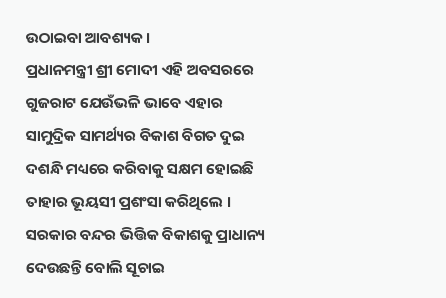ଉଠାଇବା ଆବଶ୍ୟକ ।
ପ୍ରଧାନମନ୍ତ୍ରୀ ଶ୍ରୀ ମୋଦୀ ଏହି ଅବସରରେ ଗୁଜରାଟ ଯେଉଁଭଳି ଭାବେ ଏହାର ସାମୁଦ୍ରିକ ସାମର୍ଥ୍ୟର ବିକାଶ ବିଗତ ଦୁଇ ଦଶନ୍ଧି ମଧ୍ୟରେ କରିବାକୁ ସକ୍ଷମ ହୋଇଛି ତାହାର ଭୂୟସୀ ପ୍ରଶଂସା କରିଥିଲେ । ସରକାର ବନ୍ଦର ଭିତ୍ତିକ ବିକାଶକୁ ପ୍ରାଧାନ୍ୟ ଦେଉଛନ୍ତି ବୋଲି ସୂଚାଇ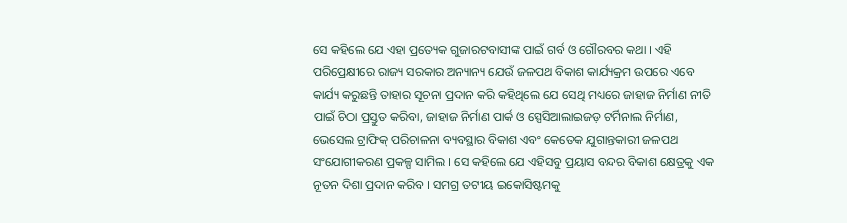ସେ କହିଲେ ଯେ ଏହା ପ୍ରତ୍ୟେକ ଗୁଜାରଟବାସୀଙ୍କ ପାଇଁ ଗର୍ବ ଓ ଗୌରବର କଥା । ଏହି ପରିପ୍ରେକ୍ଷୀରେ ରାଜ୍ୟ ସରକାର ଅନ୍ୟାନ୍ୟ ଯେଉଁ ଜଳପଥ ବିକାଶ କାର୍ଯ୍ୟକ୍ରମ ଉପରେ ଏବେ କାର୍ଯ୍ୟ କରୁଛନ୍ତି ତାହାର ସୂଚନା ପ୍ରଦାନ କରି କହିଥିଲେ ଯେ ସେଥି ମଧ୍ୟରେ ଜାହାଜ ନିର୍ମାଣ ନୀତି ପାଇଁ ଚିଠା ପ୍ରସ୍ତୁତ କରିବା, ଜାହାଜ ନିର୍ମାଣ ପାର୍କ ଓ ସ୍ପେସିଆଲାଇଜଡ଼ ଟର୍ମିନାଲ ନିର୍ମାଣ, ଭେସେଲ ଟ୍ରାଫିକ୍ ପରିଚାଳନା ବ୍ୟବସ୍ଥାର ବିକାଶ ଏବଂ କେତେକ ଯୁଗାନ୍ତକାରୀ ଜଳପଥ ସଂଯୋଗୀକରଣ ପ୍ରକଳ୍ପ ସାମିଲ । ସେ କହିଲେ ଯେ ଏହିସବୁ ପ୍ରୟାସ ବନ୍ଦର ବିକାଶ କ୍ଷେତ୍ରକୁ ଏକ ନୂତନ ଦିଶା ପ୍ରଦାନ କରିବ । ସମଗ୍ର ତଟୀୟ ଇକୋସିଷ୍ଟମକୁ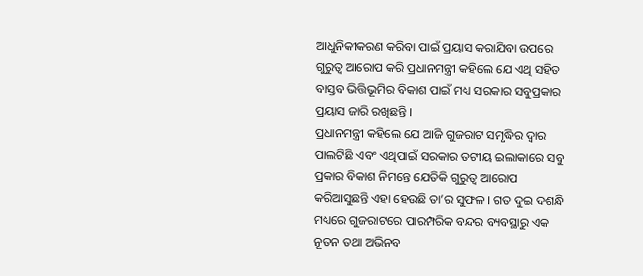ଆଧୁନିକୀକରଣ କରିବା ପାଇଁ ପ୍ରୟାସ କରାଯିବା ଉପରେ ଗୁରୁତ୍ୱ ଆରୋପ କରି ପ୍ରଧାନମନ୍ତ୍ରୀ କହିଲେ ଯେ ଏଥି ସହିତ ବାସ୍ତବ ଭିତ୍ତିଭୂମିର ବିକାଶ ପାଇଁ ମଧ୍ୟ ସରକାର ସବୁପ୍ରକାର ପ୍ରୟାସ ଜାରି ରଖିଛନ୍ତି ।
ପ୍ରଧାନମନ୍ତ୍ରୀ କହିଲେ ଯେ ଆଜି ଗୁଜରାଟ ସମୃଦ୍ଧିର ଦ୍ୱାର ପାଲଟିଛି ଏବଂ ଏଥିପାଇଁ ସରକାର ତଟୀୟ ଇଲାକାରେ ସବୁ ପ୍ରକାର ବିକାଶ ନିମନ୍ତେ ଯେତିକି ଗୁରୁତ୍ୱ ଆରୋପ କରିଆସୁଛନ୍ତି ଏହା ହେଉଛି ତା’ର ସୁଫଳ । ଗତ ଦୁଇ ଦଶନ୍ଧି ମଧ୍ୟରେ ଗୁଜରାଟରେ ପାରମ୍ପରିକ ବନ୍ଦର ବ୍ୟବସ୍ଥାରୁ ଏକ ନୂତନ ତଥା ଅଭିନବ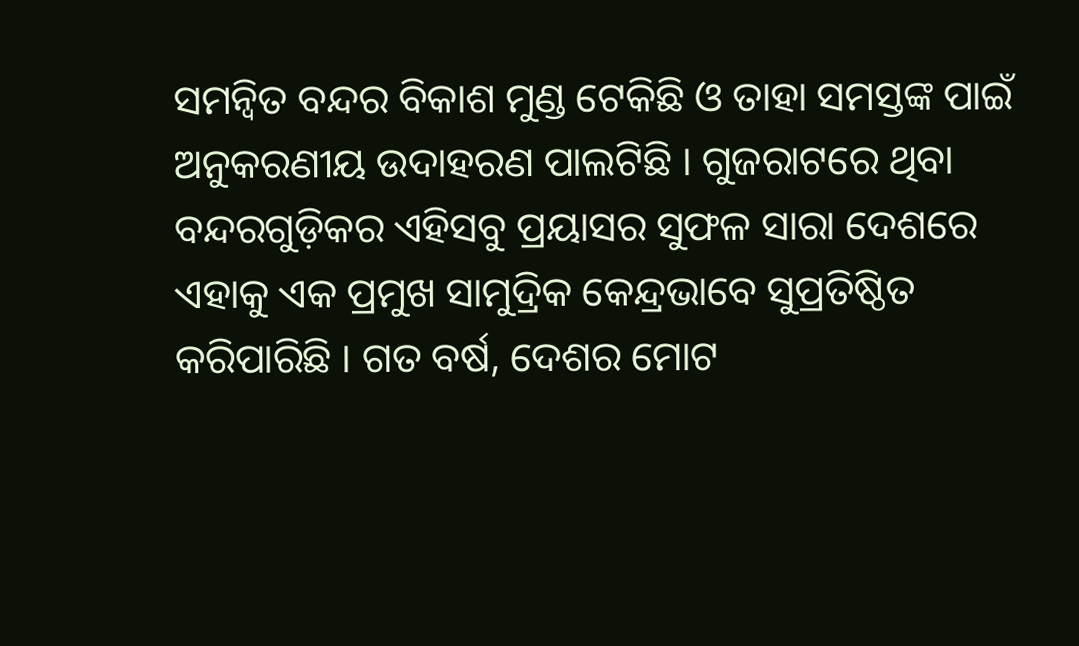ସମନ୍ୱିତ ବନ୍ଦର ବିକାଶ ମୁଣ୍ଡ ଟେକିଛି ଓ ତାହା ସମସ୍ତଙ୍କ ପାଇଁ ଅନୁକରଣୀୟ ଉଦାହରଣ ପାଲଟିଛି । ଗୁଜରାଟରେ ଥିବା ବନ୍ଦରଗୁଡ଼ିକର ଏହିସବୁ ପ୍ରୟାସର ସୁଫଳ ସାରା ଦେଶରେ ଏହାକୁ ଏକ ପ୍ରମୁଖ ସାମୁଦ୍ରିକ କେନ୍ଦ୍ରଭାବେ ସୁପ୍ରତିଷ୍ଠିତ କରିପାରିଛି । ଗତ ବର୍ଷ, ଦେଶର ମୋଟ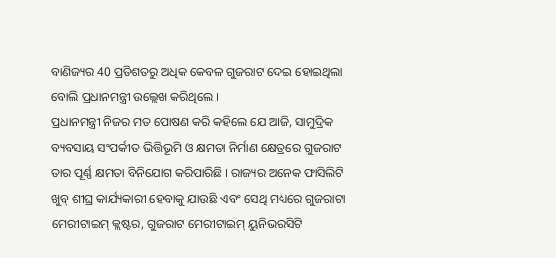ବାଣିଜ୍ୟର 40 ପ୍ରତିଶତରୁ ଅଧିକ କେବଳ ଗୁଜରାଟ ଦେଇ ହୋଇଥିଲା ବୋଲି ପ୍ରଧାନମନ୍ତ୍ରୀ ଉଲ୍ଲେଖ କରିଥିଲେ ।
ପ୍ରଧାନମନ୍ତ୍ରୀ ନିଜର ମତ ପୋଷଣ କରି କହିଲେ ଯେ ଆଜି, ସାମୁଦ୍ରିକ ବ୍ୟବସାୟ ସଂପର୍କୀତ ଭିତ୍ତିଭୂମି ଓ କ୍ଷମତା ନିର୍ମାଣ କ୍ଷେତ୍ରରେ ଗୁଜରାଟ ତାର ପୂର୍ଣ୍ଣ କ୍ଷମତା ବିନିଯୋଗ କରିପାରିଛି । ରାଜ୍ୟର ଅନେକ ଫାସିଲିଟି ଖୁବ୍ ଶୀଘ୍ର କାର୍ଯ୍ୟକାରୀ ହେବାକୁ ଯାଉଛି ଏବଂ ସେଥି ମଧ୍ୟରେ ଗୁଜରାଟା ମେରୀଟାଇମ୍ କ୍ଲଷ୍ଟର, ଗୁଜରାଟ ମେରୀଟାଇମ୍ ୟୁନିଭରସିଟି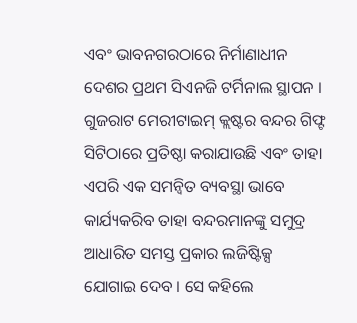ଏବଂ ଭାବନଗରଠାରେ ନିର୍ମାଣାଧୀନ ଦେଶର ପ୍ରଥମ ସିଏନଜି ଟର୍ମିନାଲ ସ୍ଥାପନ । ଗୁଜରାଟ ମେରୀଟାଇମ୍ କ୍ଲଷ୍ଟର ବନ୍ଦର ଗିଫ୍ଟ ସିଟିଠାରେ ପ୍ରତିଷ୍ଠା କରାଯାଉଛି ଏବଂ ତାହା ଏପରି ଏକ ସମନ୍ୱିତ ବ୍ୟବସ୍ଥା ଭାବେ କାର୍ଯ୍ୟକରିବ ତାହା ବନ୍ଦରମାନଙ୍କୁ ସମୁଦ୍ର ଆଧାରିତ ସମସ୍ତ ପ୍ରକାର ଲଜିଷ୍ଟିକ୍ସ ଯୋଗାଇ ଦେବ । ସେ କହିଲେ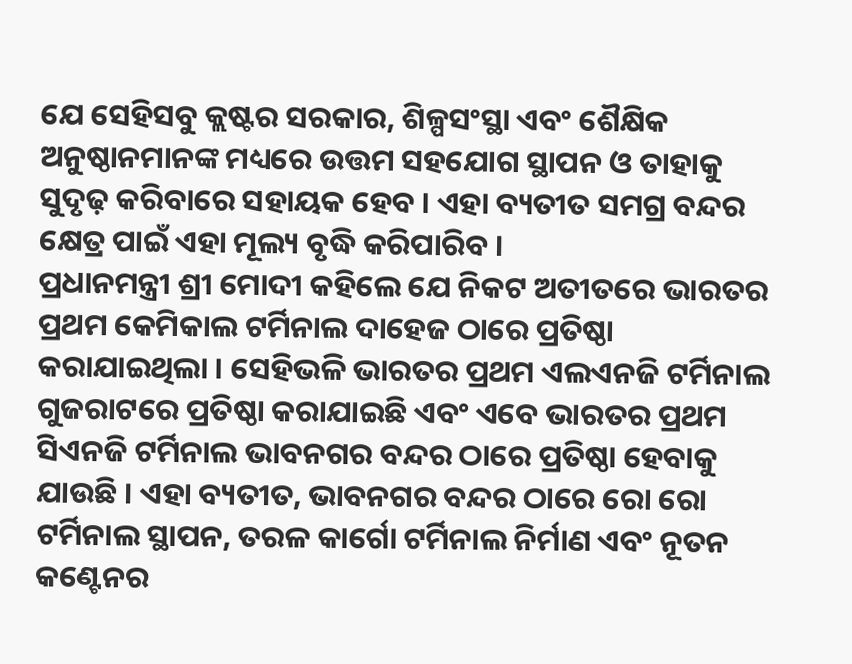ଯେ ସେହିସବୁ କ୍ଲଷ୍ଟର ସରକାର, ଶିଳ୍ପସଂସ୍ଥା ଏବଂ ଶୈକ୍ଷିକ ଅନୁଷ୍ଠାନମାନଙ୍କ ମଧ୍ୟରେ ଉତ୍ତମ ସହଯୋଗ ସ୍ଥାପନ ଓ ତାହାକୁ ସୁଦୃଢ଼ କରିବାରେ ସହାୟକ ହେବ । ଏହା ବ୍ୟତୀତ ସମଗ୍ର ବନ୍ଦର କ୍ଷେତ୍ର ପାଇଁ ଏହା ମୂଲ୍ୟ ବୃଦ୍ଧି କରିପାରିବ ।
ପ୍ରଧାନମନ୍ତ୍ରୀ ଶ୍ରୀ ମୋଦୀ କହିଲେ ଯେ ନିକଟ ଅତୀତରେ ଭାରତର ପ୍ରଥମ କେମିକାଲ ଟର୍ମିନାଲ ଦାହେଜ ଠାରେ ପ୍ରତିଷ୍ଠା କରାଯାଇଥିଲା । ସେହିଭଳି ଭାରତର ପ୍ରଥମ ଏଲଏନଜି ଟର୍ମିନାଲ ଗୁଜରାଟରେ ପ୍ରତିଷ୍ଠା କରାଯାଇଛି ଏବଂ ଏବେ ଭାରତର ପ୍ରଥମ ସିଏନଜି ଟର୍ମିନାଲ ଭାବନଗର ବନ୍ଦର ଠାରେ ପ୍ରତିଷ୍ଠା ହେବାକୁ ଯାଉଛି । ଏହା ବ୍ୟତୀତ, ଭାବନଗର ବନ୍ଦର ଠାରେ ରୋ ରୋ ଟର୍ମିନାଲ ସ୍ଥାପନ, ତରଳ କାର୍ଗୋ ଟର୍ମିନାଲ ନିର୍ମାଣ ଏବଂ ନୂତନ କଣ୍ଟେନର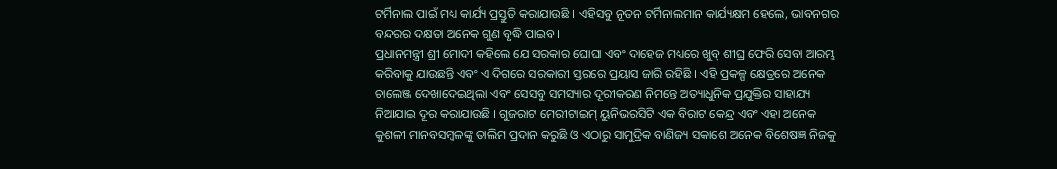ଟର୍ମିନାଲ ପାଇଁ ମଧ୍ୟ କାର୍ଯ୍ୟ ପ୍ରସ୍ତୁତି କରାଯାଉଛି । ଏହିସବୁ ନୂତନ ଟର୍ମିନାଲମାନ କାର୍ଯ୍ୟକ୍ଷମ ହେଲେ, ଭାବନଗର ବନ୍ଦରର ଦକ୍ଷତା ଅନେକ ଗୁଣ ବୃଦ୍ଧି ପାଇବ ।
ପ୍ରଧାନମନ୍ତ୍ରୀ ଶ୍ରୀ ମୋଦୀ କହିଲେ ଯେ ସରକାର ଘୋଘା ଏବଂ ଦାହେଜ ମଧ୍ୟରେ ଖୁବ୍ ଶୀଘ୍ର ଫେରି ସେବା ଆରମ୍ଭ କରିବାକୁ ଯାଉଛନ୍ତି ଏବଂ ଏ ଦିଗରେ ସରକାରୀ ସ୍ତରରେ ପ୍ରୟାସ ଜାରି ରହିଛି । ଏହି ପ୍ରକଳ୍ପ କ୍ଷେତ୍ରରେ ଅନେକ ଚାଲେଞ୍ଜ ଦେଖାଦେଇଥିଲା ଏବଂ ସେସବୁ ସମସ୍ୟାର ଦୂରୀକରଣ ନିମନ୍ତେ ଅତ୍ୟାଧୁନିକ ପ୍ରଯୁକ୍ତିର ସାହାଯ୍ୟ ନିଆଯାଇ ଦୂର କରାଯାଉଛି । ଗୁଜରାଟ ମେରୀଟାଇମ୍ ୟୁନିଭରସିଟି ଏକ ବିରାଟ କେନ୍ଦ୍ର ଏବଂ ଏହା ଅନେକ କୁଶଳୀ ମାନବସମ୍ବଳଙ୍କୁ ତାଲିମ ପ୍ରଦାନ କରୁଛି ଓ ଏଠାରୁ ସାମୁଦ୍ରିକ ବାଣିଜ୍ୟ ସକାଶେ ଅନେକ ବିଶେଷଜ୍ଞ ନିଜକୁ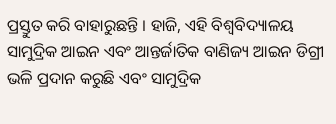ପ୍ରସ୍ତୁତ କରି ବାହାରୁଛନ୍ତି । ହାଜି, ଏହି ବିଶ୍ୱବିଦ୍ୟାଳୟ ସାମୁଦ୍ରିକ ଆଇନ ଏବଂ ଆନ୍ତର୍ଜାତିକ ବାଣିଜ୍ୟ ଆଇନ ଡିଗ୍ରୀ ଭଳି ପ୍ରଦାନ କରୁଛି ଏବଂ ସାମୁଦ୍ରିକ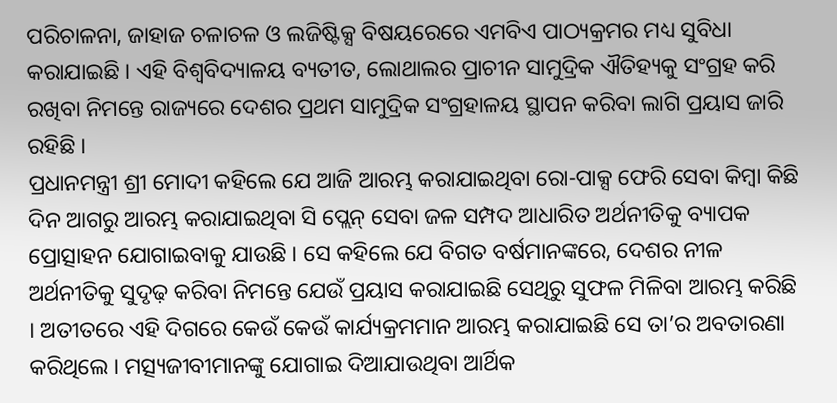ପରିଚାଳନା, ଜାହାଜ ଚଳାଚଳ ଓ ଲଜିଷ୍ଟିକ୍ସ ବିଷୟରେରେ ଏମବିଏ ପାଠ୍ୟକ୍ରମର ମଧ୍ୟ ସୁବିଧା କରାଯାଇଛି । ଏହି ବିଶ୍ୱବିଦ୍ୟାଳୟ ବ୍ୟତୀତ, ଲୋଥାଲର ପ୍ରାଚୀନ ସାମୁଦ୍ରିକ ଐତିହ୍ୟକୁ ସଂଗ୍ରହ କରି ରଖିବା ନିମନ୍ତେ ରାଜ୍ୟରେ ଦେଶର ପ୍ରଥମ ସାମୁଦ୍ରିକ ସଂଗ୍ରହାଳୟ ସ୍ଥାପନ କରିବା ଲାଗି ପ୍ରୟାସ ଜାରି ରହିଛି ।
ପ୍ରଧାନମନ୍ତ୍ରୀ ଶ୍ରୀ ମୋଦୀ କହିଲେ ଯେ ଆଜି ଆରମ୍ଭ କରାଯାଇଥିବା ରୋ-ପାକ୍ସ ଫେରି ସେବା କିମ୍ବା କିଛି ଦିନ ଆଗରୁ ଆରମ୍ଭ କରାଯାଇଥିବା ସି ପ୍ଲେନ୍ ସେବା ଜଳ ସମ୍ପଦ ଆଧାରିତ ଅର୍ଥନୀତିକୁ ବ୍ୟାପକ ପ୍ରୋତ୍ସାହନ ଯୋଗାଇବାକୁ ଯାଉଛି । ସେ କହିଲେ ଯେ ବିଗତ ବର୍ଷମାନଙ୍କରେ, ଦେଶର ନୀଳ ଅର୍ଥନୀତିକୁ ସୁଦୃଢ଼ କରିବା ନିମନ୍ତେ ଯେଉଁ ପ୍ରୟାସ କରାଯାଇଛି ସେଥିରୁ ସୁଫଳ ମିଳିବା ଆରମ୍ଭ କରିଛି । ଅତୀତରେ ଏହି ଦିଗରେ କେଉଁ କେଉଁ କାର୍ଯ୍ୟକ୍ରମମାନ ଆରମ୍ଭ କରାଯାଇଛି ସେ ତା’ର ଅବତାରଣା କରିଥିଲେ । ମତ୍ସ୍ୟଜୀବୀମାନଙ୍କୁ ଯୋଗାଇ ଦିଆଯାଉଥିବା ଆର୍ଥିକ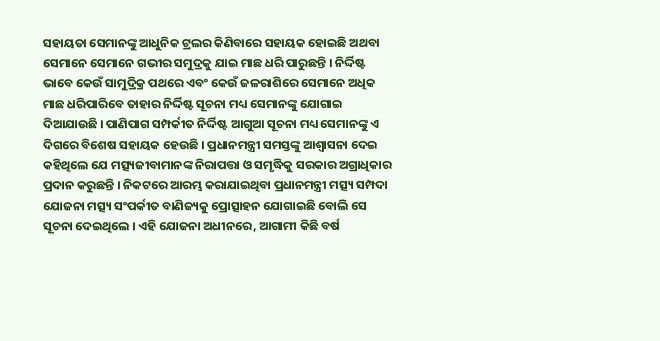ସହାୟତା ସେମାନଙ୍କୁ ଆଧୁନିକ ଟ୍ରଲର କିଣିବାରେ ସହାୟକ ହୋଇଛି ଅଥବା ସେମାନେ ସେମାନେ ଗଭୀର ସମୁଦ୍ରକୁ ଯାଇ ମାଛ ଧରି ପାରୁଛନ୍ତି । ନିର୍ଦ୍ଦିଷ୍ଟ ଭାବେ କେଉଁ ସାମୁଦ୍ରିକ୍ର ପଥରେ ଏବଂ କେଉଁ ଜଳରାଶିରେ ସେମାନେ ଅଧିକ ମାଛ ଧରିପାରିବେ ତାହାର ନିର୍ଦ୍ଦିଷ୍ଟ ସୂଚନା ମଧ୍ୟ ସେମାନଙ୍କୁ ଯୋଗାଇ ଦିଆଯାଉଛି । ପାଣିପାଗ ସମ୍ପର୍କୀତ ନିର୍ଦ୍ଦିଷ୍ଟ ଆଗୁଆ ସୂଚନା ମଧ୍ୟ ସେମାନଙ୍କୁ ଏ ଦିଗରେ ବିଶେଷ ସହାୟକ ହେଉଛି । ପ୍ରଧାନମନ୍ତ୍ରୀ ସମସ୍ତଙ୍କୁ ଆଶ୍ୱାସନା ଦେଇ କହିଥିଲେ ଯେ ମତ୍ସ୍ୟଜୀବାମାନଙ୍କ ନିରାପତ୍ତା ଓ ସମୃଦ୍ଧିକୁ ସରକାର ଅଗ୍ରାଧିକାର ପ୍ରଦାନ କରୁଛନ୍ତି । ନିକଟରେ ଆରମ୍ଭ କରାଯାଇଥିବା ପ୍ରଧାନମନ୍ତ୍ରୀ ମତ୍ସ୍ୟ ସମ୍ପଦା ଯୋଜନା ମତ୍ସ୍ୟ ସଂପର୍କୀତ ବାଣିଜ୍ୟକୁ ପ୍ରୋତ୍ସାହନ ଯୋଗାଇଛି ବୋଲି ସେ ସୂଚନା ଦେଇଥିଲେ । ଏହି ଯୋଜନା ଅଧୀନରେ, ଆଗାମୀ କିଛି ବର୍ଷ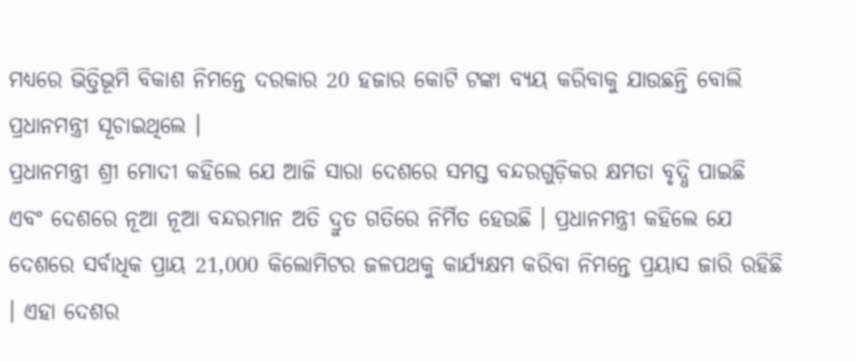ମଧ୍ୟରେ ଭିତ୍ତିଭୂମି ବିକାଶ ନିମନ୍ତେ ଦରକାର 20 ହଜାର କୋଟି ଟଙ୍କା ବ୍ୟୟ କରିବାକୁ ଯାଉଛନ୍ତି ବୋଲି ପ୍ରଧାନମନ୍ତ୍ରୀ ସୂଚାଇଥିଲେ ।
ପ୍ରଧାନମନ୍ତ୍ରୀ ଶ୍ରୀ ମୋଦୀ କହିଲେ ଯେ ଆଜି ସାରା ଦେଶରେ ସମସ୍ତ ବନ୍ଦରଗୁଡ଼ିକର କ୍ଷମତା ବୃଦ୍ଧି ପାଇଛି ଏବଂ ଦେଶରେ ନୂଆ ନୂଆ ବନ୍ଦରମାନ ଅତି ଦ୍ରୁତ ଗତିରେ ନିର୍ମିତ ହେଉଛି । ପ୍ରଧାନମନ୍ତ୍ରୀ କହିଲେ ଯେ ଦେଶରେ ସର୍ବାଧିକ ପ୍ରାୟ 21,000 କିଲୋମିଟର ଜଳପଥକୁ କାର୍ଯ୍ୟକ୍ଷମ କରିବା ନିମନ୍ତେ ପ୍ରୟାସ ଜାରି ରହିଛି । ଏହା ଦେଶର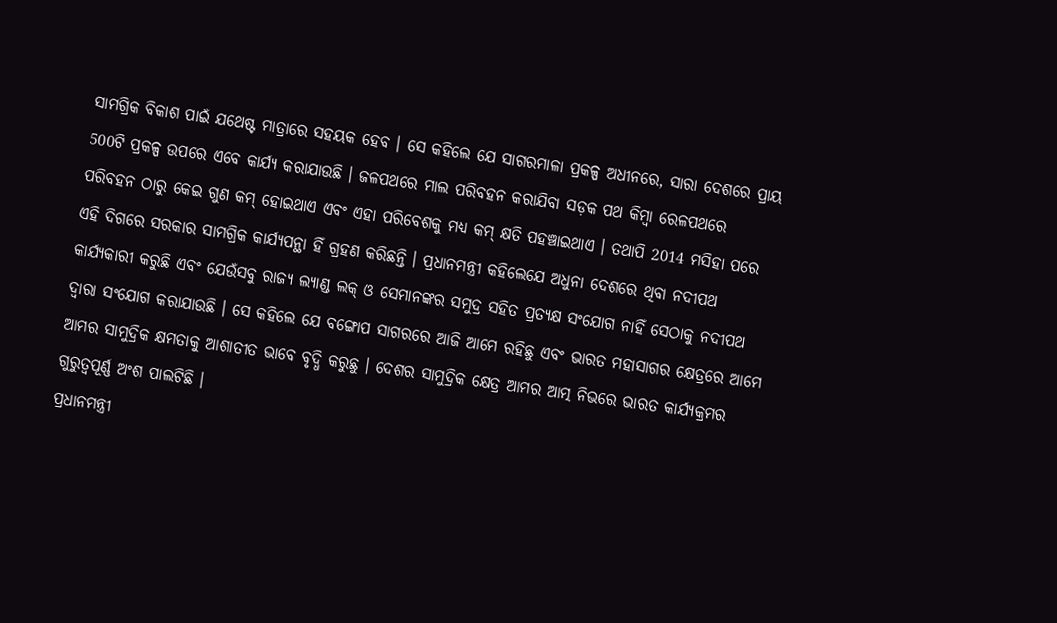ସାମଗ୍ରିକ ବିକାଶ ପାଇଁ ଯଥେଷ୍ଟ ମାତ୍ରାରେ ସହୟକ ହେବ । ସେ କହିଲେ ଯେ ସାଗରମାଳା ପ୍ରକଳ୍ପ ଅଧୀନରେ, ସାରା ଦେଶରେ ପ୍ରାୟ 500ଟି ପ୍ରକଳ୍ପ ଉପରେ ଏବେ କାର୍ଯ୍ୟ କରାଯାଉଛି । ଜଳପଥରେ ମାଲ ପରିବହନ କରାଯିବା ସଡ଼କ ପଥ କିମ୍ବା ରେଳପଥରେ ପରିବହନ ଠାରୁ କେଇ ଗୁଣ କମ୍ ହୋଇଥାଏ ଏବଂ ଏହା ପରିବେଶକୁ ମଧ୍ୟ କମ୍ କ୍ଷତି ପହଞ୍ଚାଇଥାଏ । ତଥାପି 2014 ମସିହା ପରେ ଏହି ଦିଗରେ ସରକାର ସାମଗ୍ରିକ କାର୍ଯ୍ୟପନ୍ଥା ହିଁ ଗ୍ରହଣ କରିଛନ୍ତି । ପ୍ରଧାନମନ୍ତ୍ରୀ କହିଲେଯେ ଅଧୁନା ଦେଶରେ ଥିବା ନଦୀପଥ କାର୍ଯ୍ୟକାରୀ କରୁଛି ଏବଂ ଯେଉଁସବୁ ରାଜ୍ୟ ଲ୍ୟାଣ୍ଡ ଲକ୍ ଓ ସେମାନଙ୍କର ସମୁଦ୍ର ସହିତ ପ୍ରତ୍ୟକ୍ଷ ସଂଯୋଗ ନାହିଁ ସେଠାକୁ ନଦୀପଥ ଦ୍ୱାରା ସଂଯୋଗ କରାଯାଉଛି । ସେ କହିଲେ ଯେ ବଙ୍ଗୋପ ସାଗରରେ ଆଜି ଆମେ ରହିଛୁ ଏବଂ ଭାରତ ମହାସାଗର କ୍ଷେତ୍ରରେ ଆମେ ଆମର ସାମୁଦ୍ରିକ କ୍ଷମତାକୁ ଆଶାତୀତ ଭାବେ ବୃଦ୍ଧି କରୁଛୁ । ଦେଶର ସାମୁଦ୍ରିକ କ୍ଷେତ୍ର ଆମର ଆତ୍ମ ନିଭରେ ଭାରତ କାର୍ଯ୍ୟକ୍ରମର ଗୁରୁତ୍ୱପୂର୍ଣ୍ଣ ଅଂଶ ପାଲଟିଛି ।
ପ୍ରଧାନମନ୍ତ୍ରୀ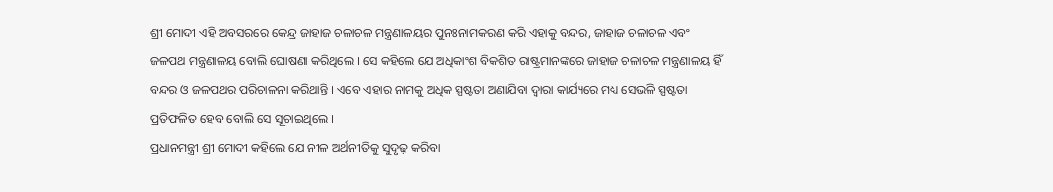ଶ୍ରୀ ମୋଦୀ ଏହି ଅବସରରେ କେନ୍ଦ୍ର ଜାହାଜ ଚଳାଚଳ ମନ୍ତ୍ରଣାଳୟର ପୁନଃନାମକରଣ କରି ଏହାକୁ ବନ୍ଦର, ଜାହାଜ ଚଳାଚଳ ଏବଂ ଜଳପଥ ମନ୍ତ୍ରଣାଳୟ ବୋଲି ଘୋଷଣା କରିଥିଲେ । ସେ କହିଲେ ଯେ ଅଧିକାଂଶ ବିକଶିତ ରାଷ୍ଟ୍ରମାନଙ୍କରେ ଜାହାଜ ଚଳାଚଳ ମନ୍ତ୍ରଣାଳୟ ହିଁ ବନ୍ଦର ଓ ଜଳପଥର ପରିଚାଳନା କରିଥାନ୍ତି । ଏବେ ଏହାର ନାମକୁ ଅଧିକ ସ୍ପଷ୍ଟତା ଅଣାଯିବା ଦ୍ୱାରା କାର୍ଯ୍ୟରେ ମଧ୍ୟ ସେଭଳି ସ୍ପଷ୍ଟତା ପ୍ରତିଫଳିତ ହେବ ବୋଲି ସେ ସୂଚାଇଥିଲେ ।
ପ୍ରଧାନମନ୍ତ୍ରୀ ଶ୍ରୀ ମୋଦୀ କହିଲେ ଯେ ନୀଳ ଅର୍ଥନୀତିକୁ ସୁଦୃଢ଼ କରିବା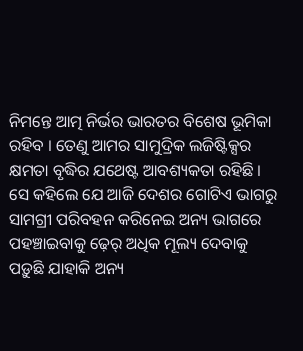ନିମନ୍ତେ ଆତ୍ମ ନିର୍ଭର ଭାରତର ବିଶେଷ ଭୂମିକା ରହିବ । ତେଣୁ ଆମର ସାମୁଦ୍ରିକ ଲଜିଷ୍ଟିକ୍ସର କ୍ଷମତା ବୃଦ୍ଧିର ଯଥେଷ୍ଟ ଆବଶ୍ୟକତା ରହିଛି । ସେ କହିଲେ ଯେ ଆଜି ଦେଶର ଗୋଟିଏ ଭାଗରୁ ସାମଗ୍ରୀ ପରିବହନ କରିନେଇ ଅନ୍ୟ ଭାଗରେ ପହଞ୍ଚାଇବାକୁ ଢ଼େର୍ ଅଧିକ ମୂଲ୍ୟ ଦେବାକୁ ପଡ଼ୁଛି ଯାହାକି ଅନ୍ୟ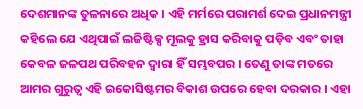ଦେଶମାନଙ୍କ ତୁଳନାରେ ଅଧିକ । ଏହି ମର୍ମରେ ପରାମର୍ଶ ଦେଇ ପ୍ରଧାନମନ୍ତ୍ରୀ କହିଲେ ଯେ ଏଥିପାଇଁ ଲଜିଷ୍ଟିକ୍ସ ମୂଲକୁ ହ୍ରାସ କରିବାକୁ ପଡ଼ିବ ଏବଂ ତାହା କେବଳ ଜଳପଥ ପରିବହନ ଦ୍ୱାରା ହିଁ ସମ୍ଭବପର । ତେଣୁ ତାଙ୍କ ମତରେ ଆମର ଗୁରୁତ୍ୱ ଏହି ଇକୋସିଷ୍ଟମର ବିକାଶ ଉପରେ ହେବା ଦରକାର । ଏହା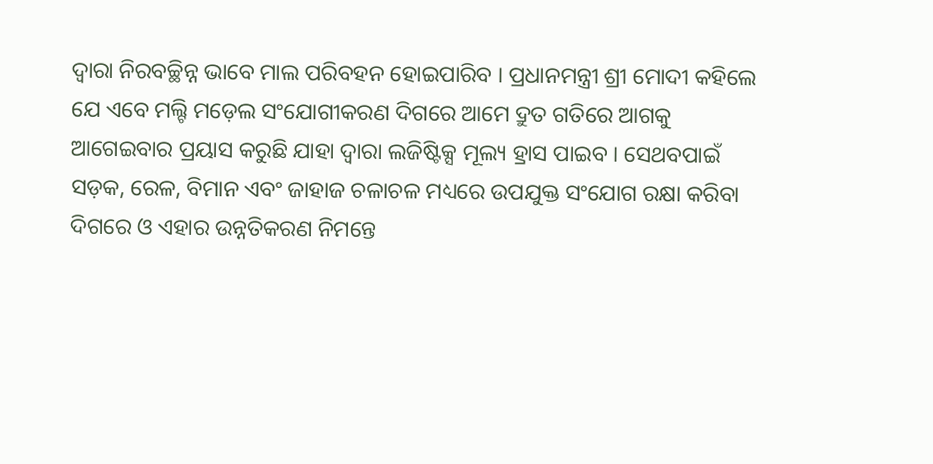ଦ୍ୱାରା ନିରବଚ୍ଛିନ୍ନ ଭାବେ ମାଲ ପରିବହନ ହୋଇପାରିବ । ପ୍ରଧାନମନ୍ତ୍ରୀ ଶ୍ରୀ ମୋଦୀ କହିଲେ ଯେ ଏବେ ମଲ୍ଟି ମଡ଼େଲ ସଂଯୋଗୀକରଣ ଦିଗରେ ଆମେ ଦ୍ରୁତ ଗତିରେ ଆଗକୁ ଆଗେଇବାର ପ୍ରୟାସ କରୁଛି ଯାହା ଦ୍ୱାରା ଲଜିଷ୍ଟିକ୍ସ ମୂଲ୍ୟ ହ୍ରାସ ପାଇବ । ସେଥବପାଇଁ ସଡ଼କ, ରେଳ, ବିମାନ ଏବଂ ଜାହାଜ ଚଳାଚଳ ମଧ୍ୟରେ ଉପଯୁକ୍ତ ସଂଯୋଗ ରକ୍ଷା କରିବା ଦିଗରେ ଓ ଏହାର ଉନ୍ନତିକରଣ ନିମନ୍ତେ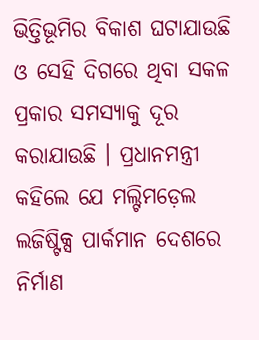ଭିତ୍ତିଭୂମିର ବିକାଶ ଘଟାଯାଉଛି ଓ ସେହି ଦିଗରେ ଥିବା ସକଳ ପ୍ରକାର ସମସ୍ୟାକୁ ଦୂର କରାଯାଉଛି । ପ୍ରଧାନମନ୍ତ୍ରୀ କହିଲେ ଯେ ମଲ୍ଟିମଡ଼େଲ ଲଜିଷ୍ଟିକ୍ସ ପାର୍କମାନ ଦେଶରେ ନିର୍ମାଣ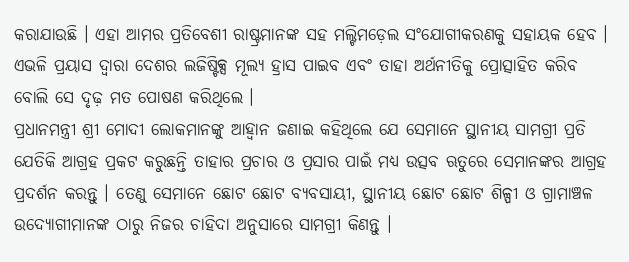କରାଯାଉଛି । ଏହା ଆମର ପ୍ରତିବେଶୀ ରାଷ୍ଟ୍ରମାନଙ୍କ ସହ ମଲ୍ଟିମଡ଼େଲ ସଂଯୋଗୀକରଣକୁ ସହାୟକ ହେବ । ଏଭଳି ପ୍ରୟାସ ଦ୍ୱାରା ଦେଶର ଲଜିଷ୍ଟିକ୍ସ ମୂଲ୍ୟ ହ୍ରାସ ପାଇବ ଏବଂ ତାହା ଅର୍ଥନୀତିକୁ ପ୍ରୋତ୍ସାହିତ କରିବ ବୋଲି ସେ ଦୃଢ଼ ମତ ପୋଷଣ କରିଥିଲେ ।
ପ୍ରଧାନମନ୍ତ୍ରୀ ଶ୍ରୀ ମୋଦୀ ଲୋକମାନଙ୍କୁ ଆହ୍ୱାନ ଜଣାଇ କହିଥିଲେ ଯେ ସେମାନେ ସ୍ଥାନୀୟ ସାମଗ୍ରୀ ପ୍ରତି ଯେତିକି ଆଗ୍ରହ ପ୍ରକଟ କରୁଛନ୍ତି ତାହାର ପ୍ରଚାର ଓ ପ୍ରସାର ପାଇଁ ମଧ୍ୟ ଉତ୍ସବ ଋତୁରେ ସେମାନଙ୍କର ଆଗ୍ରହ ପ୍ରଦର୍ଶନ କରନ୍ତୁ । ତେଣୁ ସେମାନେ ଛୋଟ ଛୋଟ ବ୍ୟବସାୟୀ, ସ୍ଥାନୀୟ ଛୋଟ ଛୋଟ ଶିଳ୍ପୀ ଓ ଗ୍ରାମାଞ୍ଚଳ ଉଦ୍ୟୋଗୀମାନଙ୍କ ଠାରୁ ନିଜର ଚାହିଦା ଅନୁସାରେ ସାମଗ୍ରୀ କିଣନ୍ତୁ ।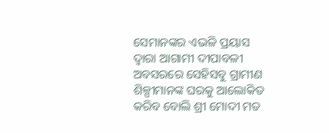ସେମାନଙ୍କର ଏଭଳି ପ୍ରୟାସ ଦ୍ୱାରା ଆଗାମୀ ଦୀପାବଳୀ ଅବସରରେ ସେହିସବୁ ଗ୍ରାମୀଣ ଶିଳ୍ପୀମାନଙ୍କ ଘରକୁ ଆଲୋକିତ କରିବ ବୋଲି ଶ୍ରୀ ମୋଦୀ ମତ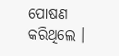ପୋଷଣ କରିଥିଲେ ।